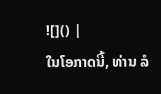![]() |
ໃນໂອກາດນີ້, ທ່ານ ລໍ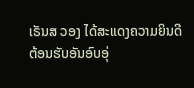ເຣັນສ ວອງ ໄດ້ສະແດງຄວາມຍິນດີຕ້ອນຮັບອັນອົບອຸ່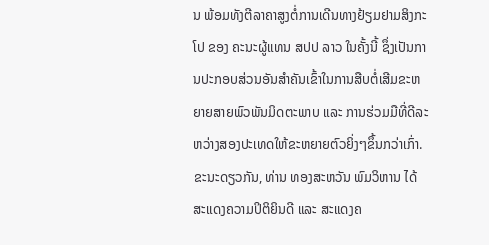ນ ພ້ອມທັງຕີລາຄາສູງຕໍ່ການເດີນທາງຢ້ຽມຢາມສິງກະໂປ ຂອງ ຄະນະຜູ້ແທນ ສປປ ລາວ ໃນຄັ້ງນີ້ ຊຶ່ງເປັນການປະກອບສ່ວນອັນສໍາຄັນເຂົ້າໃນການສືບຕໍ່ເສີມຂະຫຍາຍສາຍພົວພັນມິດຕະພາບ ແລະ ການຮ່ວມມືທີ່ດີລະຫວ່າງສອງປະເທດໃຫ້ຂະຫຍາຍຕົວຍິ່ງໆຂຶ້ນກວ່າເກົ່າ.
ຂະນະດຽວກັນ, ທ່ານ ທອງສະຫວັນ ພົມວິຫານ ໄດ້ສະແດງຄວາມປິຕິຍິນດີ ແລະ ສະແດງຄ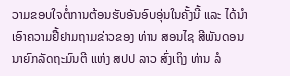ວາມຂອບໃຈຕໍ່ການຕ້ອນຮັບອັນອົບອຸ່ນໃນຄັ້ງນີ້ ແລະ ໄດ້ນໍາເອົາຄວາມຢື້ຢາມຖາມຂ່າວຂອງ ທ່ານ ສອນໄຊ ສີພັນດອນ ນາຍົກລັດຖະມົນຕີ ແຫ່ງ ສປປ ລາວ ສົ່ງເຖິງ ທ່ານ ລໍ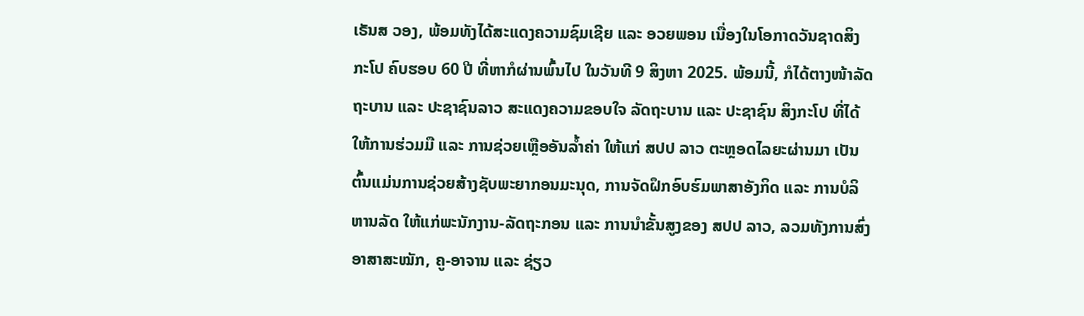ເຣັນສ ວອງ, ພ້ອມທັງໄດ້ສະແດງຄວາມຊົມເຊີຍ ແລະ ອວຍພອນ ເນື່ອງໃນໂອກາດວັນຊາດສິງກະໂປ ຄົບຮອບ 60 ປີ ທີ່ຫາກໍຜ່ານພົ້ນໄປ ໃນວັນທີ 9 ສິງຫາ 2025. ພ້ອມນີ້, ກໍໄດ້ຕາງໜ້າລັດຖະບານ ແລະ ປະຊາຊົນລາວ ສະແດງຄວາມຂອບໃຈ ລັດຖະບານ ແລະ ປະຊາຊົນ ສິງກະໂປ ທີ່ໄດ້ໃຫ້ການຮ່ວມມື ແລະ ການຊ່ວຍເຫຼືອອັນລໍ້າຄ່າ ໃຫ້ແກ່ ສປປ ລາວ ຕະຫຼອດໄລຍະຜ່ານມາ ເປັນຕົ້ນແມ່ນການຊ່ວຍສ້າງຊັບພະຍາກອນມະນຸດ, ການຈັດຝຶກອົບຮົມພາສາອັງກິດ ແລະ ການບໍລິຫານລັດ ໃຫ້ແກ່ພະນັກງານ-ລັດຖະກອນ ແລະ ການນຳຂັ້ນສູງຂອງ ສປປ ລາວ, ລວມທັງການສົ່ງອາສາສະໝັກ, ຄູ-ອາຈານ ແລະ ຊ່ຽວ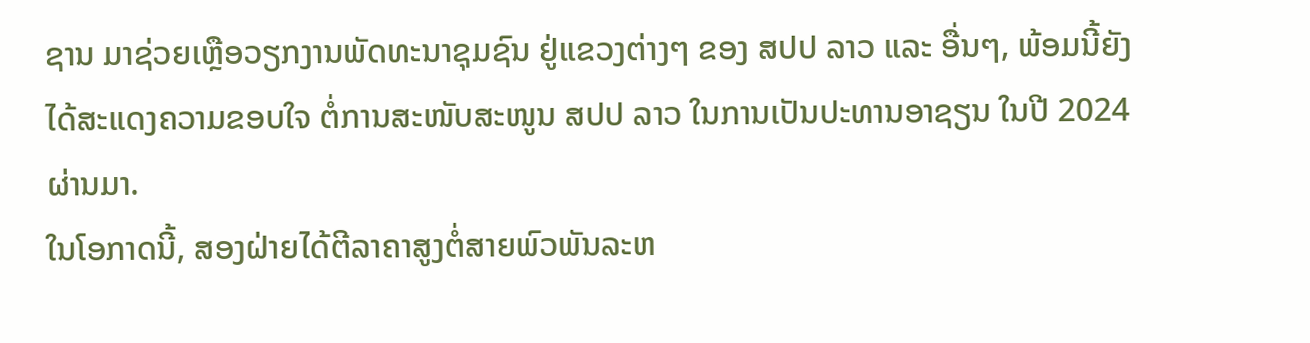ຊານ ມາຊ່ວຍເຫຼືອວຽກງານພັດທະນາຊຸມຊົນ ຢູ່ແຂວງຕ່າງໆ ຂອງ ສປປ ລາວ ແລະ ອື່ນໆ, ພ້ອມນີ້ຍັງໄດ້ສະແດງຄວາມຂອບໃຈ ຕໍ່ການສະໜັບສະໜູນ ສປປ ລາວ ໃນການເປັນປະທານອາຊຽນ ໃນປີ 2024 ຜ່ານມາ.
ໃນໂອກາດນີ້, ສອງຝ່າຍໄດ້ຕີລາຄາສູງຕໍ່ສາຍພົວພັນລະຫ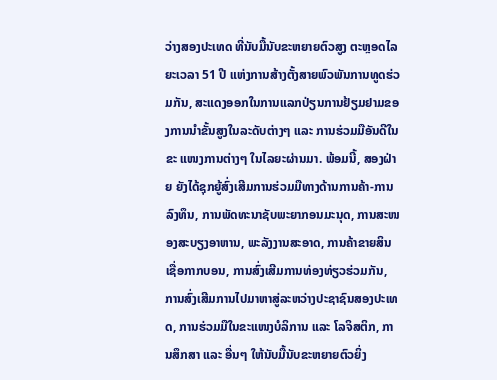ວ່າງສອງປະເທດ ທີ່ນັບມື້ນັບຂະຫຍາຍຕົວສູງ ຕະຫຼອດໄລຍະເວລາ 51 ປີ ແຫ່ງການສ້າງຕັ້ງສາຍພົວພັນການທູດຮ່ວມກັນ, ສະແດງອອກໃນການແລກປ່ຽນການຢ້ຽມຢາມຂອງການນຳຂັ້ນສູງໃນລະດັບຕ່າງໆ ແລະ ການຮ່ວມມືອັນດີໃນຂະ ແໜງການຕ່າງໆ ໃນໄລຍະຜ່ານມາ. ພ້ອມນີ້, ສອງຝ່າຍ ຍັງໄດ້ຊຸກຍູ້ສົ່ງເສີມການຮ່ວມມືທາງດ້ານການຄ້າ-ການລົງທຶນ, ການພັດທະນາຊັບພະຍາກອນມະນຸດ, ການສະໜອງສະບຽງອາຫານ, ພະລັງງານສະອາດ, ການຄ້າຂາຍສິນເຊື່ອກາກບອນ, ການສົ່ງເສີມການທ່ອງທ່ຽວຮ່ວມກັນ, ການສົ່ງເສີມການໄປມາຫາສູ່ລະຫວ່າງປະຊາຊົນສອງປະເທດ, ການຮ່ວມມືໃນຂະແໜງບໍລິການ ແລະ ໂລຈິສຕິກ, ການສຶກສາ ແລະ ອື່ນໆ ໃຫ້ນັບມື້ນັບຂະຫຍາຍຕົວຍິ່ງ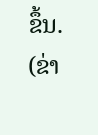ຂຶ້ນ.
(ຂ່າ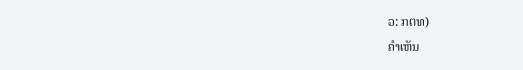ວ: ກຕທ)
ຄໍາເຫັນ